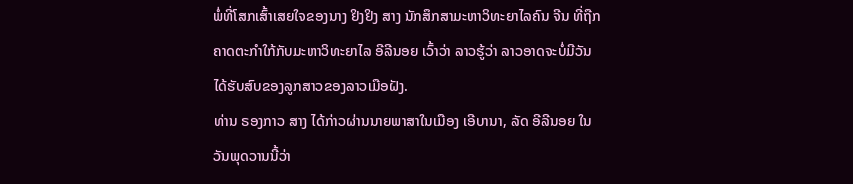ພໍ່ທີ່ໂສກເສົ້າເສຍໃຈຂອງນາງ ຢິງຢິງ ສາງ ນັກສຶກສາມະຫາວິທະຍາໄລຄົນ ຈີນ ທີ່ຖືກ
ຄາດຕະກຳໃກ້ກັບມະຫາວິທະຍາໄລ ອີລີນອຍ ເວົ້າວ່າ ລາວຮູ້ວ່າ ລາວອາດຈະບໍ່ມີວັນ
ໄດ້ຮັບສົບຂອງລູກສາວຂອງລາວເມືອຝັງ.
ທ່ານ ຣອງກາວ ສາງ ໄດ້ກ່າວຜ່ານນາຍພາສາໃນເມືອງ ເອີບານາ, ລັດ ອີລີນອຍ ໃນ
ວັນພຸດວານນີ້ວ່າ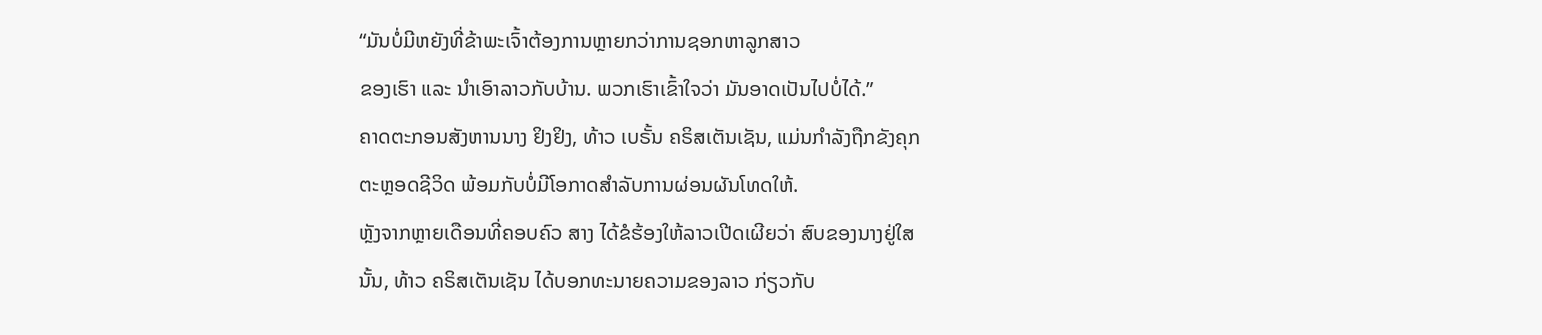“ມັນບໍ່ມີຫຍັງທີ່ຂ້າພະເຈົ້າຕ້ອງການຫຼາຍກວ່າການຊອກຫາລູກສາວ
ຂອງເຮົາ ແລະ ນຳເອົາລາວກັບບ້ານ. ພວກເຮົາເຂົ້າໃຈວ່າ ມັນອາດເປັນໄປບໍ່ໄດ້.”
ຄາດຕະກອນສັງຫານນາງ ຢິງຢິງ, ທ້າວ ເບຣັ້ນ ຄຣິສເຕັນເຊັນ, ແມ່ນກຳລັງຖືກຂັງຄຸກ
ຕະຫຼອດຊີວິດ ພ້ອມກັບບໍ່ມີໂອກາດສຳລັບການຜ່ອນຜັນໂທດໃຫ້.
ຫຼັງຈາກຫຼາຍເດືອນທີ່ຄອບຄົວ ສາງ ໄດ້ຂໍຮ້ອງໃຫ້ລາວເປີດເຜີຍວ່າ ສົບຂອງນາງຢູ່ໃສ
ນັ້ນ, ທ້າວ ຄຣິສເຕັນເຊັນ ໄດ້ບອກທະນາຍຄວາມຂອງລາວ ກ່ຽວກັບ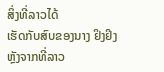ສິ່ງທີ່ລາວໄດ້
ເຮັດກັບສົບຂອງນາງ ຢິງຢິງ ຫຼັງຈາກທີ່ລາວ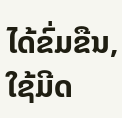ໄດ້ຂົ່ມຂືນ, ໃຊ້ມີດ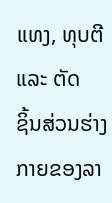ແທງ, ທຸບຕີ ແລະ ຕັດ
ຊິ້ນສ່ວນຮ່າງກາຍຂອງລາ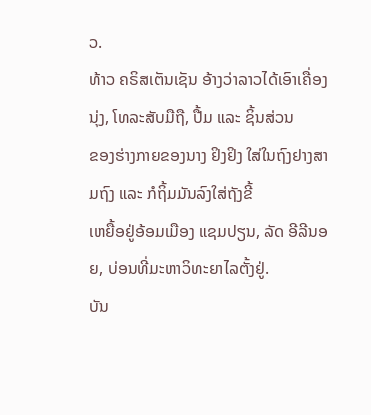ວ.
ທ້າວ ຄຣິສເຕັນເຊັນ ອ້າງວ່າລາວໄດ້ເອົາເຄື່ອງນຸ່ງ, ໂທລະສັບມືຖື, ປື້ມ ແລະ ຊິ້ນສ່ວນ
ຂອງຮ່າງກາຍຂອງນາງ ຢິງຢິງ ໃສ່ໃນຖົງຢາງສາມຖົງ ແລະ ກໍຖິ້ມມັນລົງໃສ່ຖັງຂີ້
ເຫຍື້ອຢູ່ອ້ອມເມືອງ ແຊມປຽນ, ລັດ ອີລີນອຍ, ບ່ອນທີ່ມະຫາວິທະຍາໄລຕັ້ງຢູ່.
ບັນ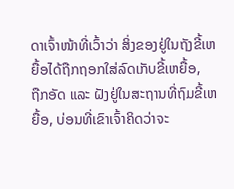ດາເຈົ້າໜ້າທີ່ເວົ້າວ່າ ສິ່ງຂອງຢູ່ໃນຖັງຂີ້ເຫຍື້ອໄດ້ຖືກຖອກໃສ່ລົດເກັບຂີ້ເຫຍື້ອ,
ຖືກອັດ ແລະ ຝັງຢູ່ໃນສະຖານທີ່ຖົມຂີ້ເຫຍື້ອ, ບ່ອນທີ່ເຂົາເຈົ້າຄິດວ່າຈະ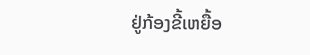ຢູ່ກ້ອງຂີ້ເຫຍື້ອ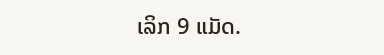ເລິກ 9 ແມັດ.